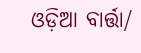ଓଡ଼ିଆ ବାର୍ତ୍ତା/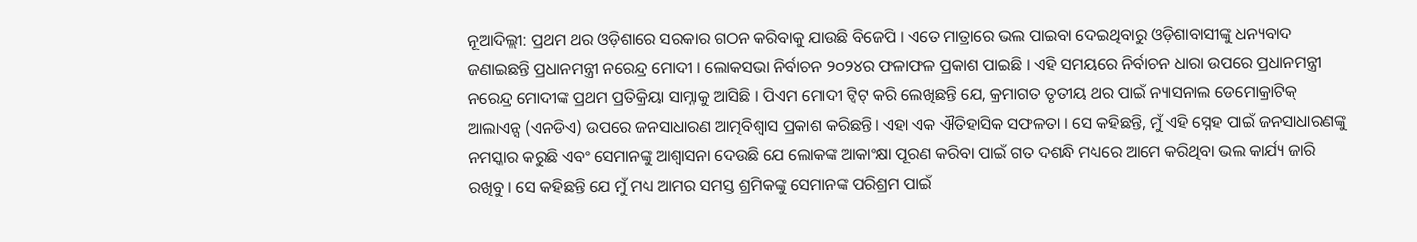ନୂଆଦିଲ୍ଲୀ: ପ୍ରଥମ ଥର ଓଡ଼ିଶାରେ ସରକାର ଗଠନ କରିବାକୁ ଯାଉଛି ବିଜେପି । ଏତେ ମାତ୍ରାରେ ଭଲ ପାଇବା ଦେଇଥିବାରୁ ଓଡ଼ିଶାବାସୀଙ୍କୁ ଧନ୍ୟବାଦ ଜଣାଇଛନ୍ତି ପ୍ରଧାନମନ୍ତ୍ରୀ ନରେନ୍ଦ୍ର ମୋଦୀ । ଲୋକସଭା ନିର୍ବାଚନ ୨୦୨୪ର ଫଳାଫଳ ପ୍ରକାଶ ପାଇଛି । ଏହି ସମୟରେ ନିର୍ବାଚନ ଧାରା ଉପରେ ପ୍ରଧାନମନ୍ତ୍ରୀ ନରେନ୍ଦ୍ର ମୋଦୀଙ୍କ ପ୍ରଥମ ପ୍ରତିକ୍ରିୟା ସାମ୍ନାକୁ ଆସିଛି । ପିଏମ ମୋଦୀ ଟ୍ୱିଟ୍ କରି ଲେଖିଛନ୍ତି ଯେ, କ୍ରମାଗତ ତୃତୀୟ ଥର ପାଇଁ ନ୍ୟାସନାଲ ଡେମୋକ୍ରାଟିକ୍ ଆଲାଏନ୍ସ (ଏନଡିଏ) ଉପରେ ଜନସାଧାରଣ ଆତ୍ମବିଶ୍ୱାସ ପ୍ରକାଶ କରିଛନ୍ତି। ଏହା ଏକ ଐତିହାସିକ ସଫଳତା । ସେ କହିଛନ୍ତି, ମୁଁ ଏହି ସ୍ନେହ ପାଇଁ ଜନସାଧାରଣଙ୍କୁ ନମସ୍କାର କରୁଛି ଏବଂ ସେମାନଙ୍କୁ ଆଶ୍ୱାସନା ଦେଉଛି ଯେ ଲୋକଙ୍କ ଆକାଂକ୍ଷା ପୂରଣ କରିବା ପାଇଁ ଗତ ଦଶନ୍ଧି ମଧ୍ୟରେ ଆମେ କରିଥିବା ଭଲ କାର୍ଯ୍ୟ ଜାରି ରଖିବୁ । ସେ କହିଛନ୍ତି ଯେ ମୁଁ ମଧ୍ୟ ଆମର ସମସ୍ତ ଶ୍ରମିକଙ୍କୁ ସେମାନଙ୍କ ପରିଶ୍ରମ ପାଇଁ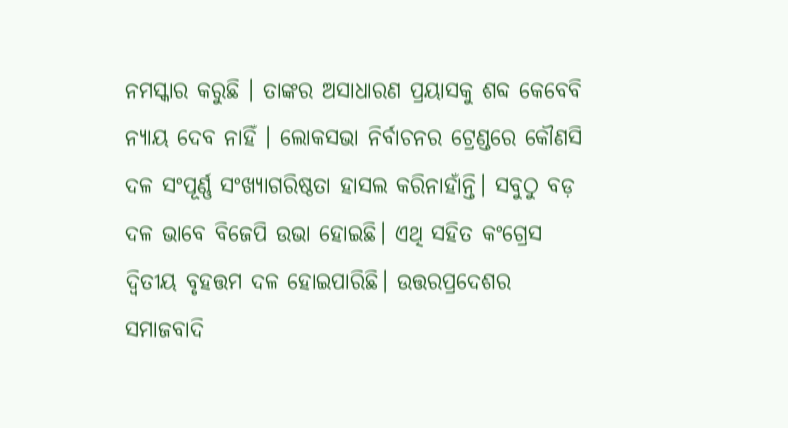ନମସ୍କାର କରୁଛି । ତାଙ୍କର ଅସାଧାରଣ ପ୍ରୟାସକୁ ଶବ୍ଦ କେବେବି ନ୍ୟାୟ ଦେବ ନାହିଁ । ଲୋକସଭା ନିର୍ବାଚନର ଟ୍ରେଣ୍ଡରେ କୌଣସି ଦଳ ସଂପୂର୍ଣ୍ଣ ସଂଖ୍ୟାଗରିଷ୍ଠତା ହାସଲ କରିନାହାଁନ୍ତି। ସବୁଠୁ ବଡ଼ ଦଳ ଭାବେ ବିଜେପି ଉଭା ହୋଇଛି। ଏଥି ସହିତ କଂଗ୍ରେସ ଦ୍ୱିତୀୟ ବୃହତ୍ତମ ଦଳ ହୋଇପାରିଛି। ଉତ୍ତରପ୍ରଦେଶର ସମାଜବାଦି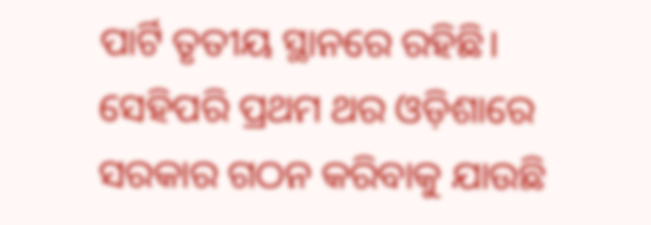ପାର୍ଟି ତୃତୀୟ ସ୍ଥାନରେ ରହିଛି। ସେହିପରି ପ୍ରଥମ ଥର ଓଡ଼ିଶାରେ ସରକାର ଗଠନ କରିବାକୁ ଯାଉଛି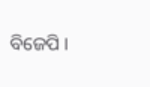ବିଜେପି ।